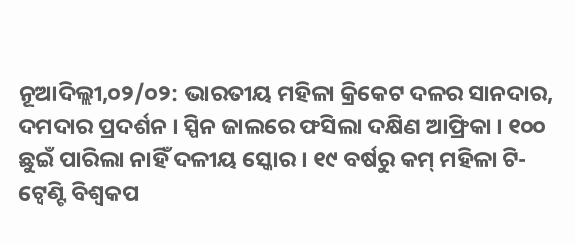ନୂଆଦିଲ୍ଲୀ,୦୨/୦୨: ଭାରତୀୟ ମହିଳା କ୍ରିକେଟ ଦଳର ସାନଦାର, ଦମଦାର ପ୍ରଦର୍ଶନ । ସ୍ପିନ ଜାଲରେ ଫସିଲା ଦକ୍ଷିଣ ଆଫ୍ରିକା । ୧୦୦ ଛୁଇଁ ପାରିଲା ନାହିଁ ଦଳୀୟ ସ୍କୋର । ୧୯ ବର୍ଷରୁ କମ୍ ମହିଳା ଟି-ଟ୍ବେଣ୍ଟି ବିଶ୍ବକପ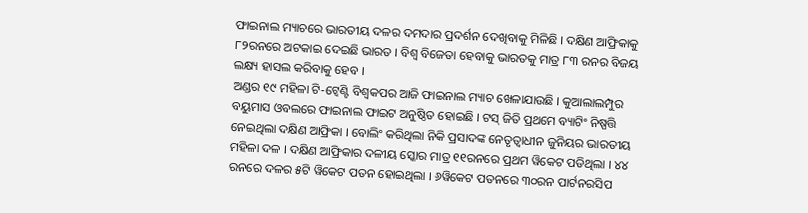ଫାଇନାଲ ମ୍ୟାଚରେ ଭାରତୀୟ ଦଳର ଦମଦାର ପ୍ରଦର୍ଶନ ଦେଖିବାକୁ ମିଳିଛି । ଦକ୍ଷିଣ ଆଫ୍ରିକାକୁ ୮୨ରନରେ ଅଟକାଇ ଦେଇଛି ଭାରତ । ବିଶ୍ବ ବିଜେତା ହେବାକୁ ଭାରତକୁ ମାତ୍ର ୮୩ ରନର ବିଜୟ ଲକ୍ଷ୍ୟ ହାସଲ କରିବାକୁ ହେବ ।
ଅଣ୍ଡର ୧୯ ମହିଳା ଟି-ଟ୍ବେଣ୍ଟି ବିଶ୍ବକପର ଆଜି ଫାଇନାଲ ମ୍ୟାଚ ଖେଳାଯାଉଛି । କୁଆଲାଲମ୍ପୁର ବୟୁମାସ ଓବଲରେ ଫାଇନାଲ ଫାଇଟ ଅନୁଷ୍ଠିତ ହୋଇଛି । ଟସ୍ ଜିତି ପ୍ରଥମେ ବ୍ୟାଟିଂ ନିଷ୍ପତ୍ତି ନେଇଥିଲା ଦକ୍ଷିଣ ଆଫ୍ରିକା । ବୋଲିଂ କରିଥିଲା ନିକି ପ୍ରସାଦଙ୍କ ନେତୃତ୍ବାଧୀନ ଜୁନିୟର ଭାରତୀୟ ମହିଳା ଦଳ । ଦକ୍ଷିଣ ଆଫ୍ରିକାର ଦଳୀୟ ସ୍କୋର ମାତ୍ର ୧୧ରନରେ ପ୍ରଥମ ୱିକେଟ ପଡିଥିଲା । ୪୪ ରନରେ ଦଳର ୫ଟି ୱିକେଟ ପତନ ହୋଇଥିଲା । ୬ୱିକେଟ ପତନରେ ୩୦ରନ ପାର୍ଟନରସିପ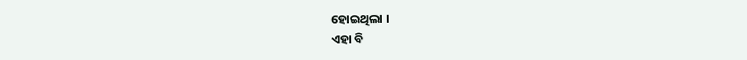ହୋଇଥିଲା ।
ଏହା ବି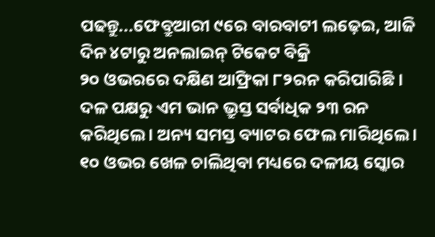ପଢନ୍ତୁ...ଫେବ୍ରୁଆରୀ ୯ରେ ବାରବାଟୀ ଲଢ଼େଇ, ଆଜି ଦିନ ୪ଟାରୁ ଅନଲାଇନ୍ ଟିକେଟ ବିକ୍ରି
୨୦ ଓଭରରେ ଦକ୍ଷିଣ ଆଫ୍ରିକା ୮୨ରନ କରିପାରିଛି । ଦଳ ପକ୍ଷରୁ ଏମ ଭାନ ଭ୍ରୁସ୍ତ ସର୍ବାଧିକ ୨୩ ରନ କରିଥିଲେ । ଅନ୍ୟ ସମସ୍ତ ବ୍ୟାଟର ଫେଲ ମାରିଥିଲେ । ୧୦ ଓଭର ଖେଳ ଚାଲିଥିବା ମଧ୍ୟରେ ଦଳୀୟ ସ୍କୋର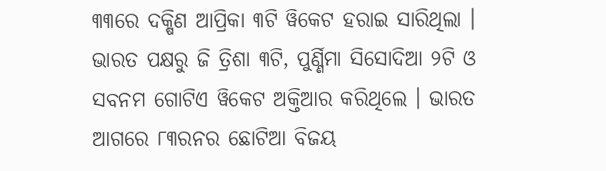୩୩ରେ ଦକ୍ଷିଣ ଆପ୍ରିକା ୩ଟି ୱିକେଟ ହରାଇ ସାରିଥିଲା । ଭାରତ ପକ୍ଷରୁ ଜି ତ୍ରିଶା ୩ଟି, ପୁର୍ଣ୍ଣିମା ସିସୋଦିଆ ୨ଟି ଓ ସବନମ ଗୋଟିଏ ୱିକେଟ ଅକ୍ତିଆର କରିଥିଲେ । ଭାରତ ଆଗରେ ୮୩ରନର ଛୋଟିଆ ବିଜୟ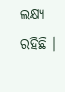ଲକ୍ଷ୍ୟ ରହିଛି ।